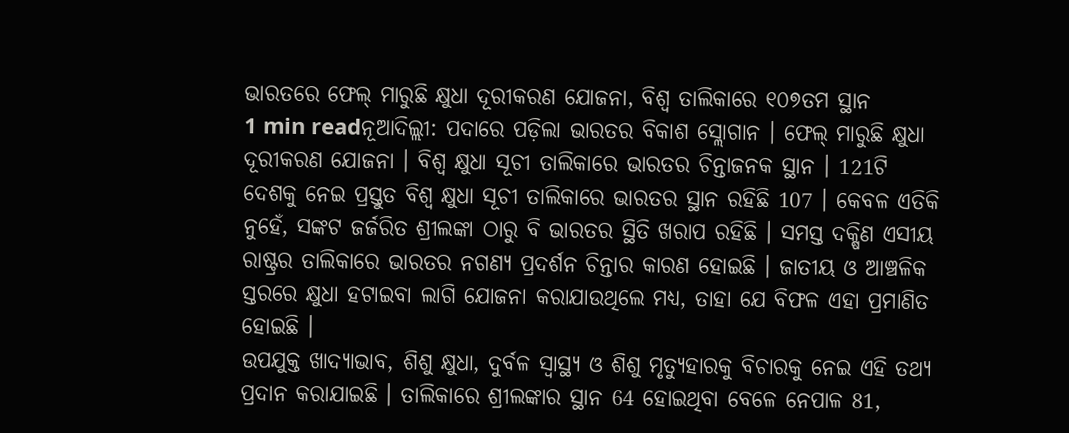ଭାରତରେ ଫେଲ୍ ମାରୁଛି କ୍ଷୁଧା ଦୂରୀକରଣ ଯୋଜନା, ବିଶ୍ବ ତାଲିକାରେ ୧୦୭ତମ ସ୍ଥାନ
1 min readନୂଆଦିଲ୍ଲୀ: ପଦାରେ ପଡ଼ିଲା ଭାରତର ବିକାଶ ସ୍ଲୋଗାନ । ଫେଲ୍ ମାରୁଛି କ୍ଷୁଧା ଦୂରୀକରଣ ଯୋଜନା । ବିଶ୍ବ କ୍ଷୁଧା ସୂଚୀ ତାଲିକାରେ ଭାରତର ଚିନ୍ତାଜନକ ସ୍ଥାନ । 121ଟି ଦେଶକୁ ନେଇ ପ୍ରସ୍ତୁତ ବିଶ୍ବ କ୍ଷୁଧା ସୂଚୀ ତାଲିକାରେ ଭାରତର ସ୍ଥାନ ରହିଛି 107 । କେବଳ ଏତିକି ନୁହେଁ, ସଙ୍କଟ ଜର୍ଜରିତ ଶ୍ରୀଲଙ୍କା ଠାରୁ ବି ଭାରତର ସ୍ଥିତି ଖରାପ ରହିଛି । ସମସ୍ତ ଦକ୍ଷିଣ ଏସୀୟ ରାଷ୍ଟ୍ରର ତାଲିକାରେ ଭାରତର ନଗଣ୍ୟ ପ୍ରଦର୍ଶନ ଚିନ୍ତାର କାରଣ ହୋଇଛି । ଜାତୀୟ ଓ ଆଞ୍ଚଳିକ ସ୍ତରରେ କ୍ଷୁଧା ହଟାଇବା ଲାଗି ଯୋଜନା କରାଯାଉଥିଲେ ମଧ୍ୟ, ତାହା ଯେ ବିଫଳ ଏହା ପ୍ରମାଣିତ ହୋଇଛି ।
ଉପଯୁକ୍ତ ଖାଦ୍ୟାଭାବ, ଶିଶୁ କ୍ଷୁଧା, ଦୁର୍ବଳ ସ୍ବାସ୍ଥ୍ୟ ଓ ଶିଶୁ ମୃତ୍ୟୁହାରକୁ ବିଚାରକୁ ନେଇ ଏହି ତଥ୍ୟ ପ୍ରଦାନ କରାଯାଇଛି । ତାଲିକାରେ ଶ୍ରୀଲଙ୍କାର ସ୍ଥାନ 64 ହୋଇଥିବା ବେଳେ ନେପାଳ 81,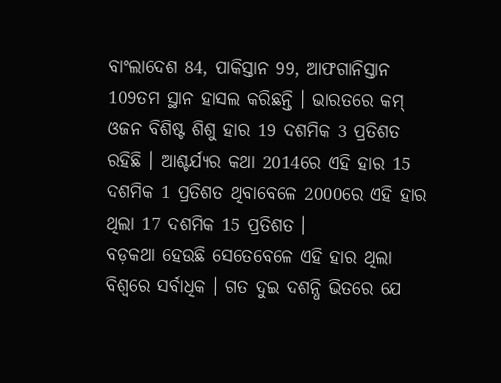ବାଂଲାଦେଶ 84, ପାକିସ୍ତାନ 99, ଆଫଗାନିସ୍ତାନ 109ତମ ସ୍ଥାନ ହାସଲ କରିଛନ୍ତି । ଭାରତରେ କମ୍ ଓଜନ ବିଶିଷ୍ଟ ଶିଶୁ ହାର 19 ଦଶମିକ 3 ପ୍ରତିଶତ ରହିଛି । ଆଶ୍ଚର୍ଯ୍ୟର କଥା 2014ରେ ଏହି ହାର 15 ଦଶମିକ 1 ପ୍ରତିଶତ ଥିବାବେଳେ 2000ରେ ଏହି ହାର ଥିଲା 17 ଦଶମିକ 15 ପ୍ରତିଶତ ।
ବଡ଼କଥା ହେଉଛି ସେତେବେଳେ ଏହି ହାର ଥିଲା ବିଶ୍ବରେ ସର୍ବାଧିକ । ଗତ ଦୁଇ ଦଶନ୍ଧି ଭିତରେ ଯେ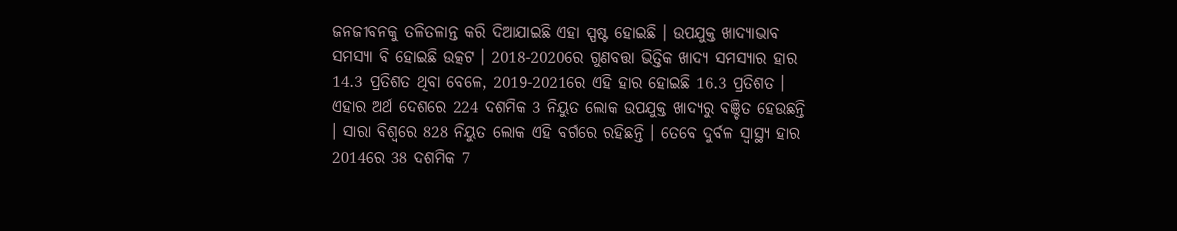ଜନଜୀବନକୁ ତଳିତଳାନ୍ତ କରି ଦିଆଯାଇଛି ଏହା ସ୍ପଷ୍ଟ ହୋଇଛି । ଉପଯୁକ୍ତ ଖାଦ୍ୟାଭାବ ସମସ୍ୟା ବି ହୋଇଛି ଉତ୍କଟ । 2018-2020ରେ ଗୁଣବତ୍ତା ଭିତ୍ତିକ ଖାଦ୍ୟ ସମସ୍ୟାର ହାର 14.3 ପ୍ରତିଶତ ଥିବା ବେଳେ, 2019-2021ରେ ଏହି ହାର ହୋଇଛି 16.3 ପ୍ରତିଶତ । ଏହାର ଅର୍ଥ ଦେଶରେ 224 ଦଶମିକ 3 ନିୟୁତ ଲୋକ ଉପଯୁକ୍ତ ଖାଦ୍ୟରୁ ବଞ୍ଚିତ ହେଉଛନ୍ତି । ସାରା ବିଶ୍ବରେ 828 ନିୟୁତ ଲୋକ ଏହି ବର୍ଗରେ ରହିଛନ୍ତି । ତେବେ ଦୁର୍ବଳ ସ୍ବାସ୍ଥ୍ୟ ହାର 2014ରେ 38 ଦଶମିକ 7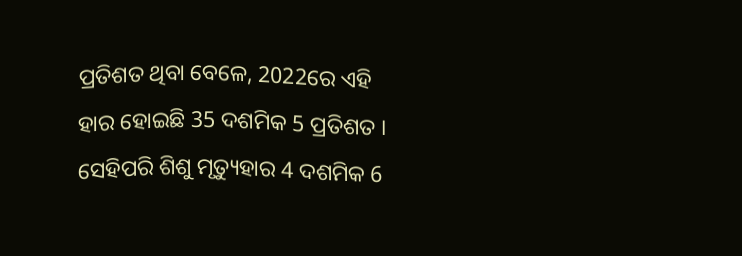ପ୍ରତିଶତ ଥିବା ବେଳେ, 2022ରେ ଏହି ହାର ହୋଇଛି 35 ଦଶମିକ 5 ପ୍ରତିଶତ ।
ସେହିପରି ଶିଶୁ ମୃତ୍ୟୁହାର 4 ଦଶମିକ 6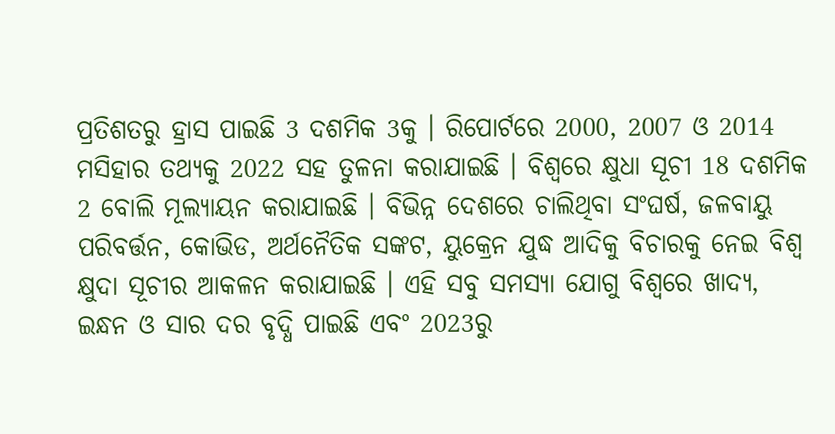ପ୍ରତିଶତରୁ ହ୍ରାସ ପାଇଛି 3 ଦଶମିକ 3କୁ । ରିପୋର୍ଟରେ 2000, 2007 ଓ 2014 ମସିହାର ତଥ୍ୟକୁ 2022 ସହ ତୁଳନା କରାଯାଇଛି । ବିଶ୍ବରେ କ୍ଷୁଧା ସୂଚୀ 18 ଦଶମିକ 2 ବୋଲି ମୂଲ୍ୟାୟନ କରାଯାଇଛି । ବିଭିନ୍ନ ଦେଶରେ ଚାଲିଥିବା ସଂଘର୍ଷ, ଜଳବାୟୁ ପରିବର୍ତ୍ତନ, କୋଭିଡ, ଅର୍ଥନୈତିକ ସଙ୍କଟ, ୟୁକ୍ରେନ ଯୁଦ୍ଧ ଆଦିକୁ ବିଚାରକୁ ନେଇ ବିଶ୍ବ କ୍ଷୁଦା ସୂଚୀର ଆକଳନ କରାଯାଇଛି । ଏହି ସବୁ ସମସ୍ୟା ଯୋଗୁ ବିଶ୍ବରେ ଖାଦ୍ୟ, ଇନ୍ଧନ ଓ ସାର ଦର ବୃଦ୍ଧି ପାଇଛି ଏବଂ 2023ରୁ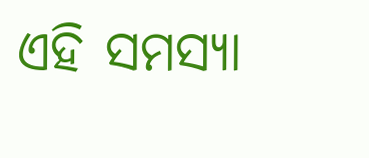ଏହି ସମସ୍ୟା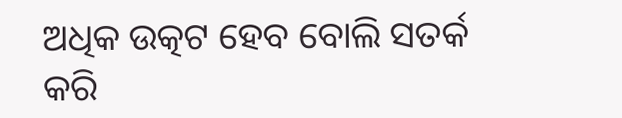ଅଧିକ ଉତ୍କଟ ହେବ ବୋଲି ସତର୍କ କରି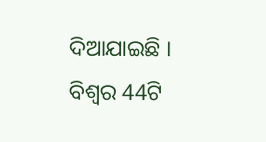ଦିଆଯାଇଛି । ବିଶ୍ବର 44ଟି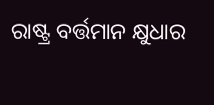ରାଷ୍ଟ୍ର ବର୍ତ୍ତମାନ କ୍ଷୁଧାର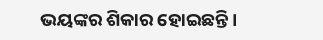ଭୟଙ୍କର ଶିକାର ହୋଇଛନ୍ତି ।